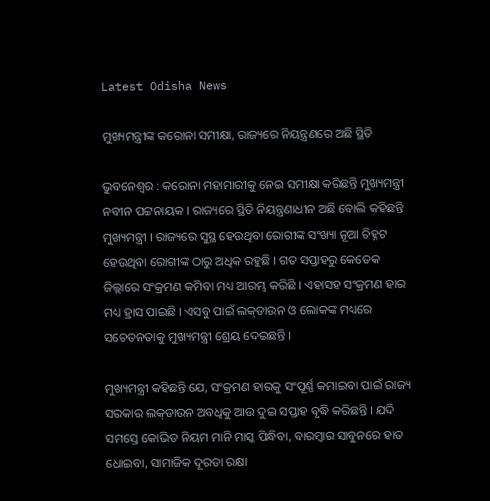Latest Odisha News

ମୁଖ୍ୟମନ୍ତ୍ରୀଙ୍କ କରୋନା ସମୀକ୍ଷା, ରାଜ୍ୟରେ ନିୟନ୍ତ୍ରଣରେ ଅଛି ସ୍ଥିତି

ଭୁବନେଶ୍ବର : କରୋନା ମହାମାରୀକୁ ନେଇ ସମୀକ୍ଷା କରିଛନ୍ତି ମୁଖ୍ୟମନ୍ତ୍ରୀ ନବୀନ ପଟ୍ଟନାୟକ । ରାଜ୍ୟରେ ସ୍ଥିତି ନିୟନ୍ତ୍ରଣାଧୀନ ଅଛି ବୋଲି କହିଛନ୍ତି ମୁଖ୍ୟମନ୍ତ୍ରୀ । ରାଜ୍ୟରେ ସୁସ୍ଥ ହେଉଥିବା ରୋଗୀଙ୍କ ସଂଖ୍ୟା ନୂଆ ଚିହ୍ନଟ ହେଉଥିବା ରୋଗୀଙ୍କ ଠାରୁ ଅଧିକ ରହୁଛି । ଗତ ସପ୍ତାହରୁ କେତେକ ଜିଲ୍ଲାରେ ସଂକ୍ରମଣ କମିବା ମଧ୍ୟ ଆରମ୍ଭ କରିଛି । ଏହାସହ ସଂକ୍ରମଣ ହାର ମଧ୍ୟ ହ୍ରାସ ପାଇଛି । ଏସବୁ ପାଇଁ ଲକ୍‌ଡାଉନ ଓ ଲୋକଙ୍କ ମଧ୍ୟରେ ସଚେତନତାକୁ ମୁଖ୍ୟମନ୍ତ୍ରୀ ଶ୍ରେୟ ଦେଇଛନ୍ତି ।

ମୁଖ୍ୟମନ୍ତ୍ରୀ କହିଛନ୍ତି ଯେ, ସଂକ୍ରମଣ ହାରକୁ ସଂପୂର୍ଣ୍ଣ କମାଇବା ପାଇଁ ରାଜ୍ୟ ସରକାର ଲକ୍‌ଡାଉନ ଅବଧିକୁ ଆଉ ଦୁଇ ସପ୍ତାହ ବୃଦ୍ଧି କରିଛନ୍ତି । ଯଦି ସମସ୍ତେ କୋଭିଡ ନିୟମ ମାନି ମାସ୍କ ପିନ୍ଧିବା, ବାରମ୍ବାର ସାବୁନରେ ହାତ ଧୋଇବା, ସାମାଜିକ ଦୂରତା ରକ୍ଷା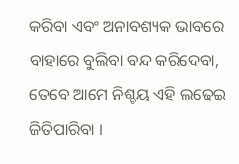କରିବା ଏବଂ ଅନାବଶ୍ୟକ ଭାବରେ ବାହାରେ ବୁଲିବା ବନ୍ଦ କରିଦେବା, ତେବେ ଆମେ ନିଶ୍ଚୟ ଏହି ଲଢେଇ ଜିତିପାରିବା ।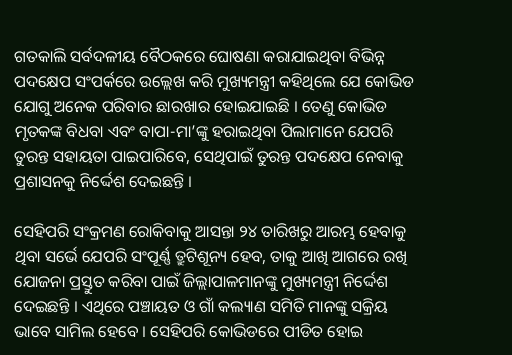ଗତକାଲି ସର୍ବଦଳୀୟ ବୈଠକରେ ଘୋଷଣା କରାଯାଇଥିବା ବିଭିନ୍ନ ପଦକ୍ଷେପ ସଂପର୍କରେ ଉଲ୍ଲେଖ କରି ମୁଖ୍ୟମନ୍ତ୍ରୀ କହିଥିଲେ ଯେ କୋଭିଡ ଯୋଗୁ ଅନେକ ପରିବାର ଛାରଖାର ହୋଇଯାଇଛି । ତେଣୁ କୋଭିଡ ମୃତକଙ୍କ ବିଧବା ଏବଂ ବାପା-ମା’ଙ୍କୁ ହରାଇଥିବା ପିଲାମାନେ ଯେପରି ତୁରନ୍ତ ସହାୟତା ପାଇପାରିବେ, ସେଥିପାଇଁ ତୁରନ୍ତ ପଦକ୍ଷେପ ନେବାକୁ ପ୍ରଶାସନକୁ ନିର୍ଦ୍ଦେଶ ଦେଇଛନ୍ତି ।

ସେହିପରି ସଂକ୍ରମଣ ରୋକିବାକୁ ଆସନ୍ତା ୨୪ ତାରିଖରୁ ଆରମ୍ଭ ହେବାକୁ ଥିବା ସର୍ଭେ ଯେପରି ସଂପୂର୍ଣ୍ଣ ତ୍ରୁଟିଶୂନ୍ୟ ହେବ, ତାକୁ ଆଖି ଆଗରେ ରଖି ଯୋଜନା ପ୍ରସ୍ତୁତ କରିବା ପାଇଁ ଜିଲ୍ଲାପାଳମାନଙ୍କୁ ମୁଖ୍ୟମନ୍ତ୍ରୀ ନିର୍ଦ୍ଦେଶ ଦେଇଛନ୍ତି । ଏଥିରେ ପଞ୍ଚାୟତ ଓ ଗାଁ କଲ୍ୟାଣ ସମିତି ମାନଙ୍କୁ ସକ୍ରିୟ ଭାବେ ସାମିଲ ହେବେ । ସେହିପରି କୋଭିଡରେ ପୀଡିତ ହୋଇ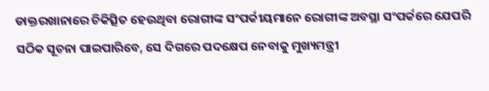ଡାକ୍ତରଖାନାରେ ଚିକିତ୍ସିତ ହେଉଥିବା ରୋଗୀଙ୍କ ସଂପର୍କୀୟମାନେ ରୋଗୀଙ୍କ ଅବସ୍ଥା ସଂପର୍କରେ ଯେପରି ସଠିକ ସୂଚନା ପାଇପାରିବେ, ସେ ଦିଗରେ ପଦକ୍ଷେପ ନେବାକୁ ମୁଖ୍ୟମନ୍ତ୍ରୀ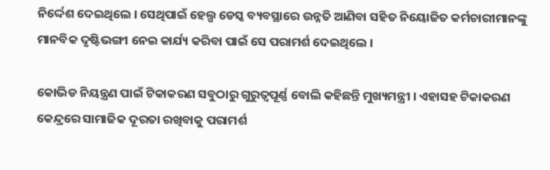ନିର୍ଦ୍ଦେଶ ଦେଇଥିଲେ । ସେଥିପାଇଁ ହେଲ୍ପ ଡେସ୍କ ବ୍ୟବସ୍ଥାରେ ଉନ୍ନତି ଆଣିବା ସହିତ ନିୟୋଜିତ କର୍ମଚାରୀମାନଙ୍କୁ ମାନବିକ ଦୃଷ୍ଟିଭଙ୍ଗୀ ନେଇ କାର୍ଯ୍ୟ କରିବା ପାଇଁ ସେ ପରାମର୍ଶ ଦେଇଥିଲେ ।

କୋଭିଡ ନିୟନ୍ତ୍ରଣ ପାଇଁ ଟିକାକରଣ ସବୁଠାରୁ ଗୁରୁତ୍ବପୂର୍ଣ୍ଣ ବୋଲି କହିଛନ୍ତି ମୁଖ୍ୟମନ୍ତ୍ରୀ । ଏହାସହ ଟିକାକରଣ କେନ୍ଦ୍ରରେ ସାମାଜିକ ଦୂରତା ରଖିବାକୁ ପରାମର୍ଶ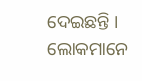ଦେଇଛନ୍ତି । ଲୋକମାନେ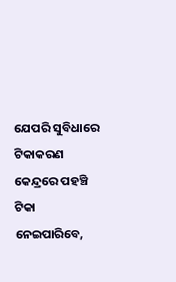ଯେପରି ସୁବିଧାରେ ଟିକାକରଣ କେନ୍ଦ୍ରରେ ପହଞ୍ଚି ଟିକା ନେଇପାରିବେ,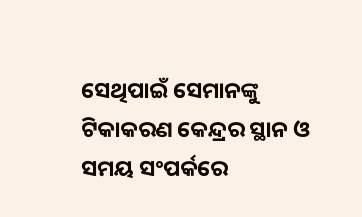ସେଥିପାଇଁ ସେମାନଙ୍କୁ ଟିକାକରଣ କେନ୍ଦ୍ରର ସ୍ଥାନ ଓ ସମୟ ସଂପର୍କରେ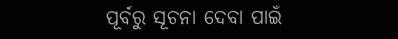ପୂର୍ବରୁ ସୂଚନା ଦେବା ପାଇଁ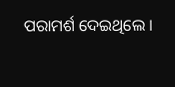ପରାମର୍ଶ ଦେଇଥିଲେ ।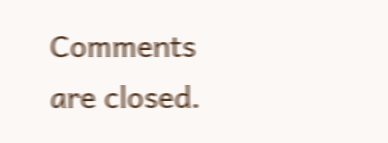Comments are closed.